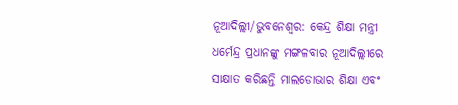ନୂଆଦିଲ୍ଲୀ/ଭୁବନେଶ୍ୱର: କେନ୍ଦ୍ର ଶିକ୍ଷା ମନ୍ତ୍ରୀ ଧର୍ମେନ୍ଦ୍ର ପ୍ରଧାନଙ୍କୁ ମଙ୍ଗଳବାର ନୂଆଦିଲ୍ଲୀରେ ସାକ୍ଷାତ କରିଛନ୍ତି ମାଲଡୋଭାର ଶିକ୍ଷା ଏବଂ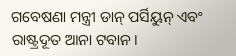ଗବେଷଣା ମନ୍ତ୍ରୀ ଡାନ୍ ପର୍ସିୟୁନ୍ ଏବଂ ରାଷ୍ଟ୍ରଦୂତ ଆନା ଟବାନ।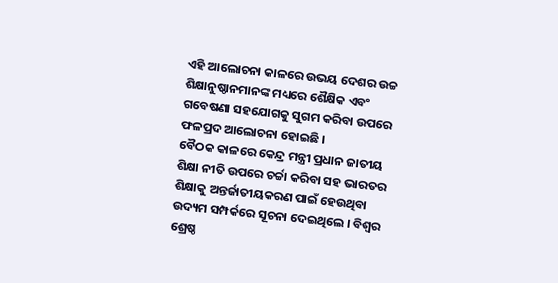ଏହି ଆଲୋଚନା କାଳରେ ଉଭୟ ଦେଶର ଉଚ୍ଚ ଶିକ୍ଷାନୁଷ୍ଠାନମାନଙ୍କ ମଧ୍ୟରେ ଶୈକ୍ଷିକ ଏବଂ ଗବେଷଣା ସହଯୋଗକୁ ସୁଗମ କରିବା ଉପରେ ଫଳପ୍ରଦ ଆଲୋଚନା ହୋଇଛି ।
ବୈଠକ କାଳରେ କେନ୍ଦ୍ର ମନ୍ତ୍ରୀ ପ୍ରଧାନ ଜାତୀୟ ଶିକ୍ଷା ନୀତି ଉପରେ ଚର୍ଚ୍ଚା କରିବା ସହ ଭାରତର ଶିକ୍ଷାକୁ ଅନ୍ତର୍ଜାତୀୟକରଣ ପାଇଁ ହେଉଥିବା ଉଦ୍ୟମ ସମ୍ପର୍କରେ ସୂଚନା ଦେଇଥିଲେ । ବିଶ୍ୱର ଶ୍ରେଷ୍ଠ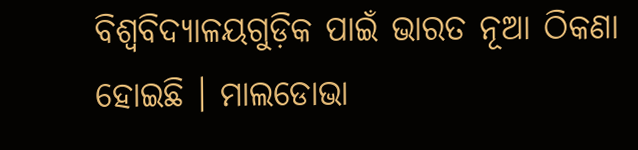ବିଶ୍ୱବିଦ୍ୟାଳୟଗୁଡ଼ିକ ପାଇଁ ଭାରତ ନୂଆ ଠିକଣା ହୋଇଛି । ମାଲଡୋଭା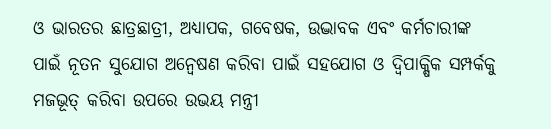ଓ ଭାରତର ଛାତ୍ରଛାତ୍ରୀ, ଅଧ୍ୟାପକ, ଗବେଷକ, ଉଦ୍ଭାବକ ଏବଂ କର୍ମଚାରୀଙ୍କ ପାଇଁ ନୂତନ ସୁଯୋଗ ଅନ୍ୱେଷଣ କରିବା ପାଇଁ ସହଯୋଗ ଓ ଦ୍ୱିପାକ୍ଷିକ ସମ୍ପର୍କକୁ ମଜଭୂତ୍ କରିବା ଉପରେ ଉଭୟ ମନ୍ତ୍ରୀ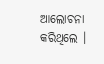ଆଲୋଚନା କରିଥିଲେ ।